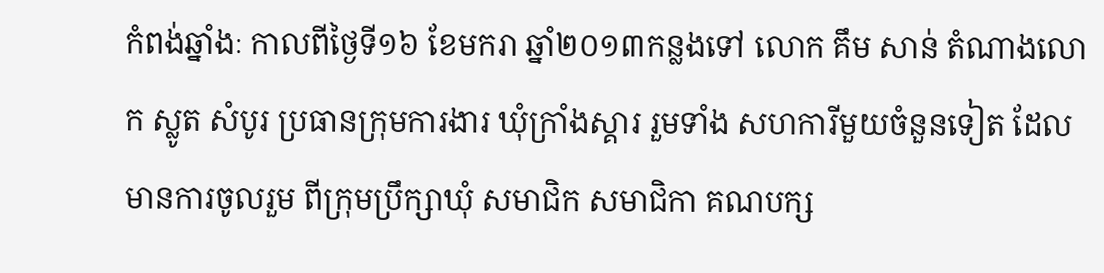កំពង់ឆ្នាំងៈ កាលពីថ្ងៃទី១៦ ខែមករា ឆ្នាំ២០១៣កន្លងទៅ លោក គឹម សាន់ តំណាងលោក ស្លូត សំបូរ ប្រធានក្រុមការងារ ឃុំក្រាំងស្គារ រួមទាំង សហការីមួយចំនួនទៀត ដែលមានការចូលរួម ពីក្រុមប្រឹក្សាឃុំ សមាជិក សមាជិកា គណបក្ស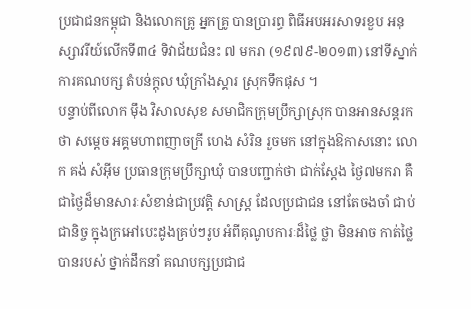ប្រជាជនកម្ពុជា និងលោកគ្រូ អ្នកគ្រូ បានប្រារព្ធ ពិធីអបអរសាទរខួប អនុស្សាវរីយ៍លើកទី៣៤ ទិវាជ័យជំនះ ៧ មករា (១៩៧៩-២០១៣) នៅទីស្នាក់ការគណបក្ស តំបន់ក្តុល ឃុំក្រាំងស្គារ ស្រុកទឹកផុស ។
បន្ទាប់ពីលោក ម៉ឹង វិសាលសុខ សមាជិកក្រុមប្រឹក្សាស្រុក បានអានសន្តរកថា សម្តេច អគ្គមហាពញាចក្រី ហេង សំរិន រួចមក នៅក្នុងឱកាសនោះ លោក គង់ សំអ៊ីម ប្រធានក្រុមប្រឹក្សាឃុំ បានបញ្ជាក់ថា ជាក់ស្តែង ថ្ងៃ៧មករា គឺជាថ្ងៃដ៏មានសារៈសំខាន់ជាប្រវត្តិ សាស្ត្រ ដែលប្រជាជន នៅតែចងចាំ ជាប់ជានិច្ច ក្នុងក្រអៅបេះដូងគ្រប់ៗរូប អំពីគុណូបការៈដ៏ថ្លៃ ថ្លា មិនអាច កាត់ថ្លៃ បានរបស់ ថ្នាក់ដឹកនាំ គណបក្សប្រជាជ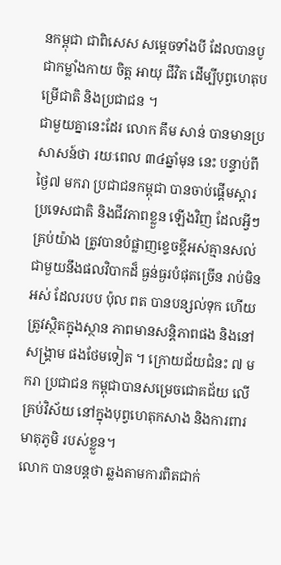នកម្ពុជា ជាពិសេស សម្តេចទាំងបី ដែលបានបូជាកម្លាំងកាយ ចិត្ត អាយុ ជីវិត ដើម្បីបុព្វហេតុបម្រើជាតិ និងប្រជាជន ។
ជាមួយគ្នានេះដែរ លោក គឹម សាន់ បានមានប្រសាសន៍ថា រយៈពេល ៣៤ឆ្នាំមុន នេះ បន្ទាប់ពីថ្ងៃ៧ មករា ប្រជាជនកម្ពុជា បានចាប់ផ្តើមស្តារ ប្រទេសជាតិ និងជីវភាពខ្លួន ឡើងវិញ ដែលអ្វីៗគ្រប់យ៉ាង ត្រូវបានបំផ្លាញខ្ទេចខ្តីអស់គ្មានសល់ ជាមួយនឹងផលវិបាកដ៏ ធ្ងន់ធ្ងរបំផុតច្រើន រាប់មិនអស់ ដែលរបប ប៉ុល ពត បានបន្សល់ទុក ហើយត្រូវស្ថិតក្នុងស្ថាន ភាពមានសន្តិភាពផង និងនៅសង្រ្គាម ផងថែមទៀត ។ ក្រោយជ័យជំនះ ៧ មករា ប្រជាជន កម្ពុជាបានសម្រេចជោគជ័យ លើគ្រប់វិស័យ នៅក្នុងបុព្វហេតុកសាង និងការពារមាតុភូមិ របស់ខ្លួន។
លោក បានបន្តថា ឆ្លងតាមការពិតជាក់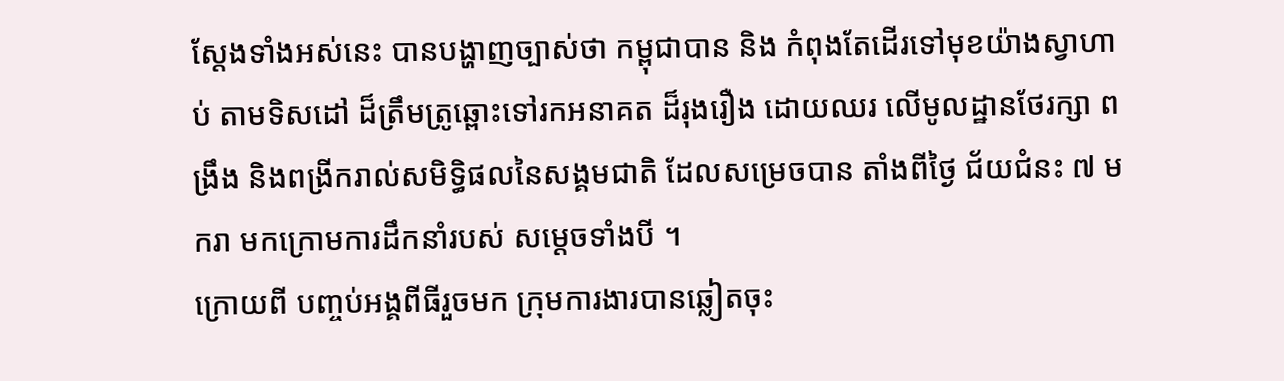ស្តែងទាំងអស់នេះ បានបង្ហាញច្បាស់ថា កម្ពុជាបាន និង កំពុងតែដើរទៅមុខយ៉ាងស្វាហាប់ តាមទិសដៅ ដ៏ត្រឹមត្រូឆ្ពោះទៅរកអនាគត ដ៏រុងរឿង ដោយឈរ លើមូលដ្ឋានថែរក្សា ពង្រឹង និងពង្រីករាល់សមិទ្ធិផលនៃសង្គមជាតិ ដែលសម្រេចបាន តាំងពីថ្ងៃ ជ័យជំនះ ៧ មករា មកក្រោមការដឹកនាំរបស់ សម្តេចទាំងបី ។
ក្រោយពី បញ្ចប់អង្គពីធីរួចមក ក្រុមការងារបានឆ្លៀតចុះ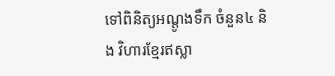ទៅពិនិត្យអណ្តូងទឹក ចំនួន៤ និង វិហារខ្មែរឥស្លា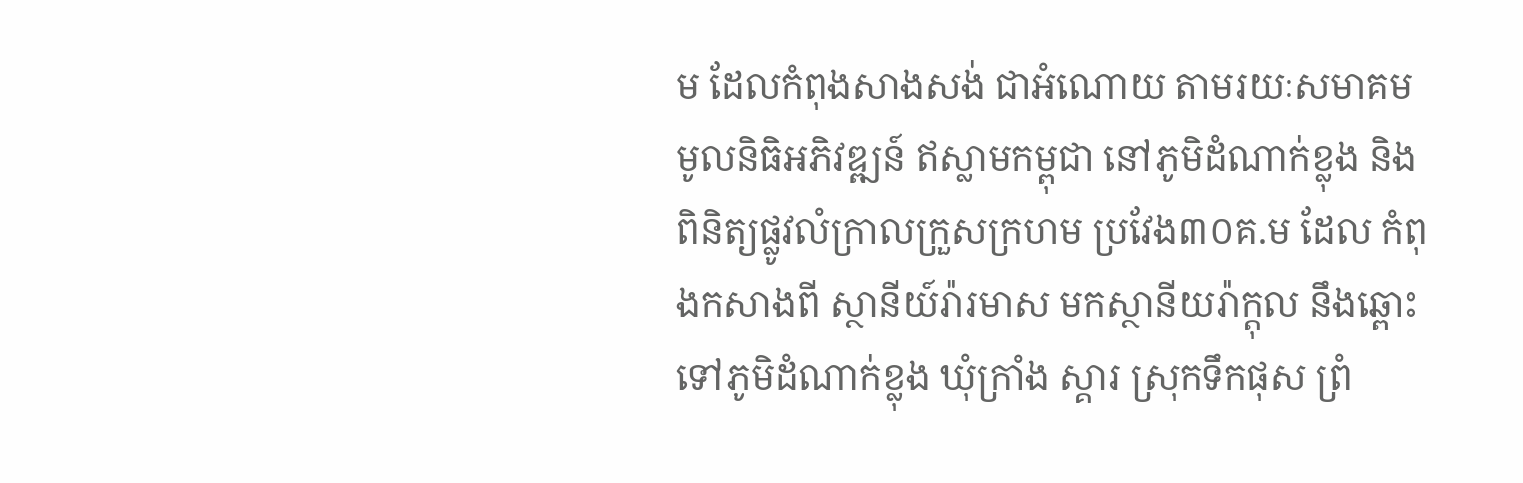ម ដែលកំពុងសាងសង់ ជាអំណោយ តាមរយៈសមាគមមូលនិធិអភិវឌ្ឍន៍ ឥស្លាមកម្ពុជា នៅភូមិដំណាក់ខ្លុង និងពិនិត្យផ្លូវលំក្រាលក្រួសក្រហម ប្រវែង៣០គ.ម ដែល កំពុងកសាងពី ស្ថានីយ៍រ៉ារមាស មកស្ថានីយរ៉ាក្តុល នឹងឆ្ពោះទៅភូមិដំណាក់ខ្លុង ឃុំក្រាំង ស្គារ ស្រុកទឹកផុស ព្រំ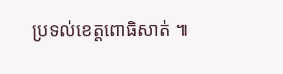ប្រទល់ខេត្តពោធិសាត់ ៕